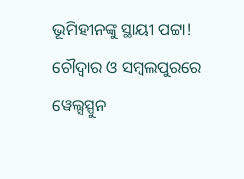ଭୂମିହୀନଙ୍କୁ ସ୍ଥାୟୀ ପଟ୍ଟା! ଚୌଦ୍ୱାର ଓ ସମ୍ବଲପୁରରେ ୱେଲ୍ସସ୍ପୁନ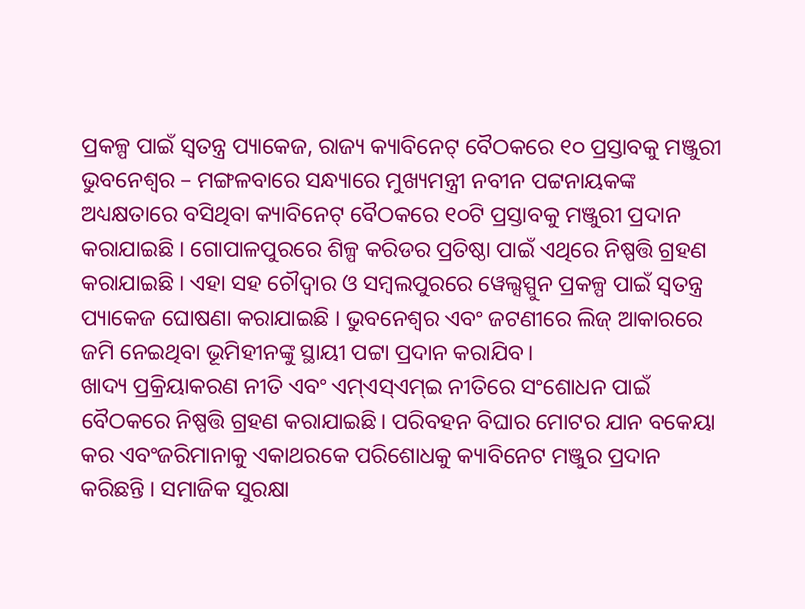ପ୍ରକଳ୍ପ ପାଇଁ ସ୍ୱତନ୍ତ୍ର ପ୍ୟାକେଜ, ରାଜ୍ୟ କ୍ୟାବିନେଟ୍ ବୈଠକରେ ୧୦ ପ୍ରସ୍ତାବକୁ ମଞ୍ଜୁରୀ
ଭୁବନେଶ୍ୱର – ମଙ୍ଗଳବାରେ ସନ୍ଧ୍ୟାରେ ମୁଖ୍ୟମନ୍ତ୍ରୀ ନବୀନ ପଟ୍ଟନାୟକଙ୍କ ଅଧ୍ୟକ୍ଷତାରେ ବସିଥିବା କ୍ୟାବିନେଟ୍ ବୈଠକରେ ୧୦ଟି ପ୍ରସ୍ତାବକୁ ମଞ୍ଜୁରୀ ପ୍ରଦାନ କରାଯାଇଛି । ଗୋପାଳପୁରରେ ଶିଳ୍ପ କରିଡର ପ୍ରତିଷ୍ଠା ପାଇଁ ଏଥିରେ ନିଷ୍ପତ୍ତି ଗ୍ରହଣ କରାଯାଇଛି । ଏହା ସହ ଚୌଦ୍ୱାର ଓ ସମ୍ବଲପୁରରେ ୱେଲ୍ସସ୍ପୁନ ପ୍ରକଳ୍ପ ପାଇଁ ସ୍ୱତନ୍ତ୍ର ପ୍ୟାକେଜ ଘୋଷଣା କରାଯାଇଛି । ଭୁବନେଶ୍ୱର ଏବଂ ଜଟଣୀରେ ଲିଜ୍ ଆକାରରେ ଜମି ନେଇଥିବା ଭୂମିହୀନଙ୍କୁ ସ୍ଥାୟୀ ପଟ୍ଟା ପ୍ରଦାନ କରାଯିବ।
ଖାଦ୍ୟ ପ୍ରକ୍ରିୟାକରଣ ନୀତି ଏବଂ ଏମ୍ଏସ୍ଏମ୍ଇ ନୀତିରେ ସଂଶୋଧନ ପାଇଁ ବୈଠକରେ ନିଷ୍ପତ୍ତି ଗ୍ରହଣ କରାଯାଇଛି। ପରିବହନ ବିଘାର ମୋଟର ଯାନ ବକେୟା କର ଏବଂଜରିମାନାକୁ ଏକାଥରକେ ପରିଶୋଧକୁ କ୍ୟାବିନେଟ ମଞ୍ଜୁର ପ୍ରଦାନ କରିଛନ୍ତି । ସମାଜିକ ସୁରକ୍ଷା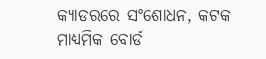କ୍ୟାଡରରେ ସଂଶୋଧନ, କଟକ ମାଧ୍ୟମିକ ବୋର୍ଡ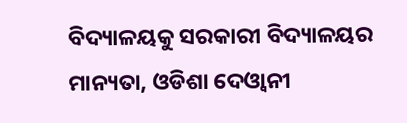ବିଦ୍ୟାଳୟକୁ ସରକାରୀ ବିଦ୍ୟାଳୟର ମାନ୍ୟତା, ଓଡିଶା ଦେଓ୍ୱାନୀ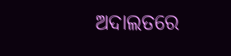ଅଦାଲତରେ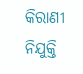କିରାଣୀ ନିଯୁକ୍ତି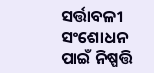ସର୍ତ୍ତାବଳୀ ସଂଶୋଧନ ପାଇଁ ନିଷ୍ପତ୍ତି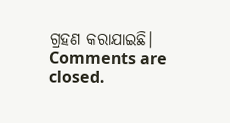ଗ୍ରହଣ କରାଯାଇଛି।
Comments are closed.